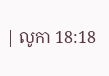| លូកា 18:18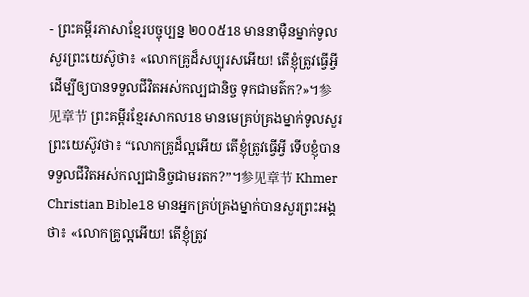- ព្រះគម្ពីរភាសាខ្មែរបច្ចុប្បន្ន ២០០៥18 មាននាម៉ឺនម្នាក់ទូលសួរព្រះយេស៊ូថា៖ «លោកគ្រូដ៏សប្បុរសអើយ! តើខ្ញុំត្រូវធ្វើអ្វី ដើម្បីឲ្យបានទទួលជីវិតអស់កល្បជានិច្ច ទុកជាមត៌ក?»។参见章节 ព្រះគម្ពីរខ្មែរសាកល18 មានមេគ្រប់គ្រងម្នាក់ទូលសួរព្រះយេស៊ូវថា៖ “លោកគ្រូដ៏ល្អអើយ តើខ្ញុំត្រូវធ្វើអ្វី ទើបខ្ញុំបានទទួលជីវិតអស់កល្បជានិច្ចជាមរតក?”។参见章节 Khmer Christian Bible18 មានអ្នកគ្រប់គ្រងម្នាក់បានសួរព្រះអង្គថា៖ «លោកគ្រូល្អអើយ! តើខ្ញុំត្រូវ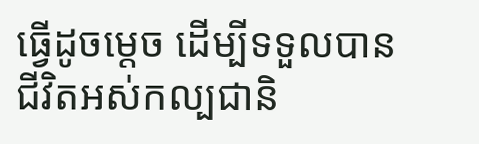ធ្វើដូចម្ដេច ដើម្បីទទួលបានជីវិតអស់កល្បជានិ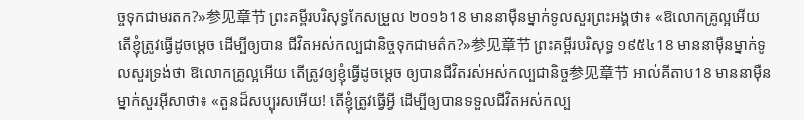ច្ចទុកជាមរតក?»参见章节 ព្រះគម្ពីរបរិសុទ្ធកែសម្រួល ២០១៦18 មាននាម៉ឺនម្នាក់ទូលសួរព្រះអង្គថា៖ «ឱលោកគ្រូល្អអើយ តើខ្ញុំត្រូវធ្វើដូចម្តេច ដើម្បីឲ្យបាន ជីវិតអស់កល្បជានិច្ចទុកជាមត៌ក?»参见章节 ព្រះគម្ពីរបរិសុទ្ធ ១៩៥៤18 មាននាម៉ឺនម្នាក់ទូលសួរទ្រង់ថា ឱលោកគ្រូល្អអើយ តើត្រូវឲ្យខ្ញុំធ្វើដូចម្តេច ឲ្យបានជីវិតរស់អស់កល្បជានិច្ច参见章节 អាល់គីតាប18 មាននាម៉ឺនម្នាក់សួរអ៊ីសាថា៖ «តួនដ៏សប្បុរសអើយ! តើខ្ញុំត្រូវធ្វើអ្វី ដើម្បីឲ្យបានទទួលជីវិតអស់កល្ប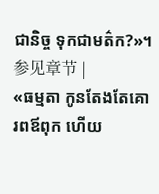ជានិច្ច ទុកជាមត៌ក?»។参见章节 |
«ធម្មតា កូនតែងតែគោរពឪពុក ហើយ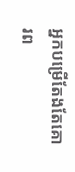អ្នកបម្រើតែងតែគោរព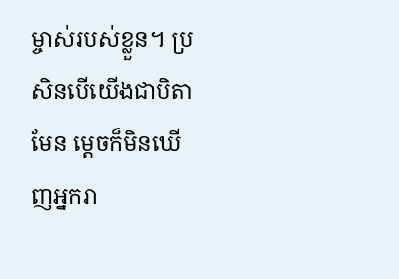ម្ចាស់របស់ខ្លួន។ ប្រសិនបើយើងជាបិតាមែន ម្ដេចក៏មិនឃើញអ្នករា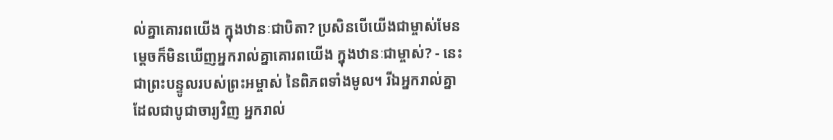ល់គ្នាគោរពយើង ក្នុងឋានៈជាបិតា? ប្រសិនបើយើងជាម្ចាស់មែន ម្ដេចក៏មិនឃើញអ្នករាល់គ្នាគោរពយើង ក្នុងឋានៈជាម្ចាស់? - នេះជាព្រះបន្ទូលរបស់ព្រះអម្ចាស់ នៃពិភពទាំងមូល។ រីឯអ្នករាល់គ្នា ដែលជាបូជាចារ្យវិញ អ្នករាល់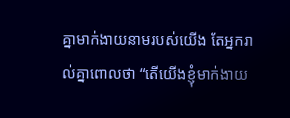គ្នាមាក់ងាយនាមរបស់យើង តែអ្នករាល់គ្នាពោលថា “តើយើងខ្ញុំមាក់ងាយ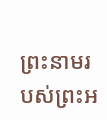ព្រះនាមរបស់ព្រះអ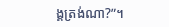ង្គត្រង់ណា?”។